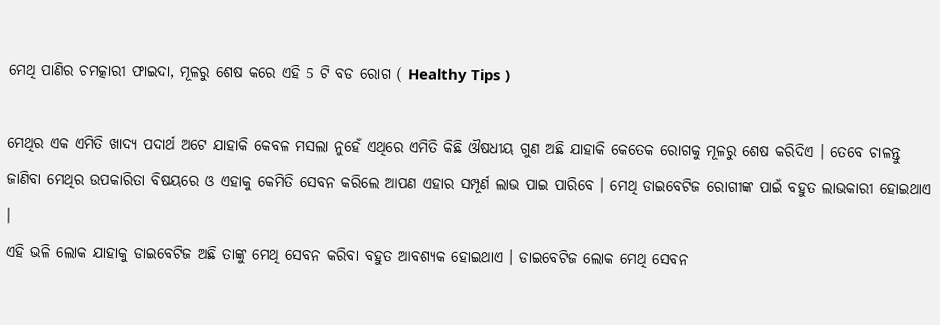ମେଥି ପାଣିର ଚମତ୍କାରୀ ଫାଇଦା, ମୂଳରୁ ଶେଷ କରେ ଏହି 5 ଟି ବଡ ରୋଗ ( Healthy Tips )

ମେଥିର ଏକ ଏମିତି ଖାଦ୍ୟ ପଦାର୍ଥ ଅଟେ ଯାହାକି କେବଳ ମସଲା ନୁହେଁ ଏଥିରେ ଏମିତି କିଛି ଔଷଧୀୟ ଗୁଣ ଅଛି ଯାହାକି କେତେକ ରୋଗକୁ ମୂଳରୁ ଶେଷ କରିଦିଏ । ତେବେ ଚାଳନ୍ତୁ ଜାଣିବା ମେଥିର ଉପକାରିତା ବିଷୟରେ ଓ ଏହାକୁ କେମିତି ସେବନ କରିଲେ ଆପଣ ଏହାର ସମ୍ପୂର୍ଣ ଲାଭ ପାଇ ପାରିବେ । ମେଥି ଡାଇବେଟିଜ ରୋଗୀଙ୍କ ପାଇଁ ବହୁତ ଲାଭକାରୀ ହୋଇଥାଏ ।
ଏହି ଭଳି ଲୋକ ଯାହାକୁ ଡାଇବେଟିଜ ଅଛି ତାଙ୍କୁ ମେଥି ସେବନ କରିବା ବହୁତ ଆବଶ୍ୟକ ହୋଇଥାଏ । ଡାଇବେଟିଜ ଲୋକ ମେଥି ସେବନ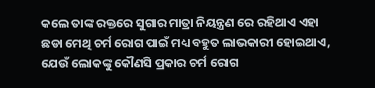କଲେ ତାଙ୍କ ରକ୍ତରେ ସୁଗାର ମାତ୍ରା ନିୟନ୍ତ୍ରଣ ରେ ରହିଥାଏ ଏହା ଛଡା ମେଥି ଚର୍ମ ରୋଗ ପାଇଁ ମଧ୍ୟ ବହୁତ ଲାଭକାରୀ ହୋଇଥାଏ, ଯେଉଁ ଲୋକଙ୍କୁ କୌଣସି ପ୍ରକାର ଚର୍ମ ରୋଗ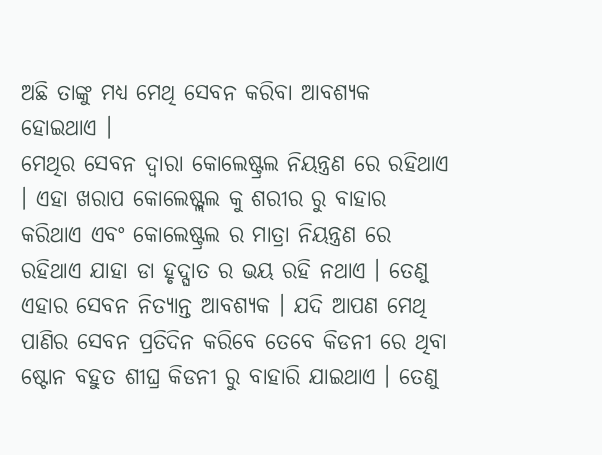ଅଛି ତାଙ୍କୁ ମଧ୍ୟ ମେଥି ସେବନ କରିବା ଆବଶ୍ୟକ ହୋଇଥାଏ ।
ମେଥିର ସେବନ ଦ୍ଵାରା କୋଲେଷ୍ଟ୍ରଲ ନିୟନ୍ତ୍ରଣ ରେ ରହିଥାଏ । ଏହା ଖରାପ କୋଲେଷ୍ଟ୍ଲଲ କୁ ଶରୀର ରୁ ବାହାର କରିଥାଏ ଏବଂ କୋଲେଷ୍ଟ୍ରଲ ର ମାତ୍ରା ନିୟନ୍ତ୍ରଣ ରେ ରହିଥାଏ ଯାହା ଡା ହୃଦ୍ଘାତ ର ଭୟ ରହି ନଥାଏ । ତେଣୁ ଏହାର ସେବନ ନିତ୍ୟାନ୍ତ ଆବଶ୍ୟକ । ଯଦି ଆପଣ ମେଥି ପାଣିର ସେବନ ପ୍ରତିଦିନ କରିବେ ତେବେ କିଡନୀ ରେ ଥିବା ଷ୍ଟୋନ ବହୁତ ଶୀଘ୍ର କିଡନୀ ରୁ ବାହାରି ଯାଇଥାଏ । ତେଣୁ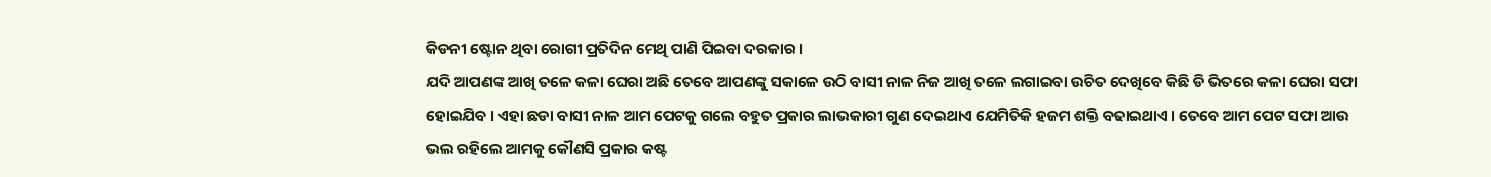କିଡନୀ ଷ୍ଟୋନ ଥିବା ରୋଗୀ ପ୍ରତିଦିନ ମେଥି ପାଣି ପିଇବା ଦରକାର ।
ଯଦି ଆପଣଙ୍କ ଆଖି ତଳେ କଳା ଘେରା ଅଛି ତେବେ ଆପଣଙ୍କୁ ସକାଳେ ଉଠି ବାସୀ ନାଳ ନିଜ ଆଖି ତଳେ ଲଗାଇବା ଉଚିତ ଦେଖିବେ କିଛି ଡି ଭିତରେ କଳା ଘେରା ସଫା ହୋଇଯିବ । ଏହା ଛଡା ବାସୀ ନାଳ ଆମ ପେଟକୁ ଗଲେ ବହୁତ ପ୍ରକାର ଲାଭକାରୀ ଗୁଣ ଦେଇଥାଏ ଯେମିତିକି ହଜମ ଶକ୍ତି ବଢାଇଥାଏ । ତେବେ ଆମ ପେଟ ସଫା ଆଉ ଭଲ ରହିଲେ ଆମକୁ କୌଣସି ପ୍ରକାର କଷ୍ଟ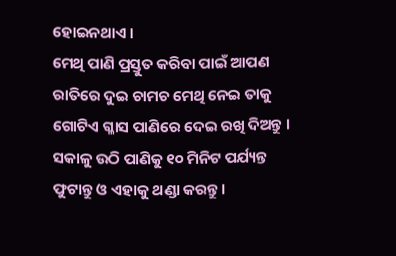ହୋଇନଥାଏ ।
ମେଥି ପାଣି ପ୍ରସ୍ତୁତ କରିବା ପାଇଁ ଆପଣ ରାତିରେ ଦୁଇ ଚାମଚ ମେଥି ନେଇ ତାକୁ ଗୋଟିଏ ଗ୍ଳାସ ପାଣିରେ ଦେଇ ରଖି ଦିଅନ୍ତୁ । ସକାଳୁ ଉଠି ପାଣିକୁ ୧୦ ମିନିଟ ପର୍ଯ୍ୟନ୍ତ ଫୁଟାନ୍ତୁ ଓ ଏହାକୁ ଥଣ୍ଡା କରନ୍ତୁ ।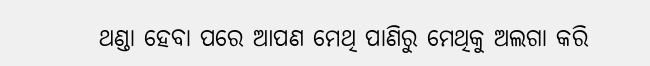ଥଣ୍ଡା ହେବା ପରେ ଆପଣ ମେଥି ପାଣିରୁ ମେଥିକୁ ଅଲଗା କରି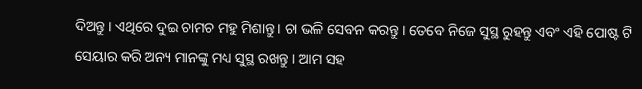ଦିଅନ୍ତୁ । ଏଥିରେ ଦୁଇ ଚାମଚ ମହୁ ମିଶାନ୍ତୁ । ଚା ଭଳି ସେବନ କରନ୍ତୁ । ତେବେ ନିଜେ ସୁସ୍ଥ ରୁହନ୍ତୁ ଏବଂ ଏହି ପୋଷ୍ଟ ଟି ସେୟାର କରି ଅନ୍ୟ ମାନଙ୍କୁ ମଧ୍ୟ ସୁସ୍ଥ ରଖନ୍ତୁ । ଆମ ସହ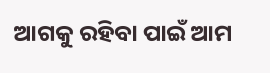ଆଗକୁ ରହିବା ପାଇଁ ଆମ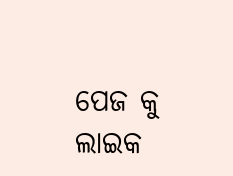ପେଜ କୁ ଲାଇକ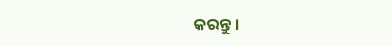କରନ୍ତୁ ।